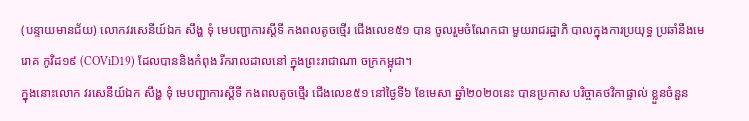(បន្ទាយមានជ័យ) លោកវរសេនីយ៍ឯក សឹង្ហ ទុំ មេបញ្ជាការស្តីទី កងពលតូចថ្មើរ ជើងលេខ៥១ បាន ចូលរួមចំណែកជា មួយរាជរដ្ឋាភិ បាលក្នុងការប្រយុទ្ធ ប្រឆាំនឹងមេរោគ កូវិដ១៩ (COViD19) ដែលបាននិងកំពុង រីករាលដាលនៅ ក្នុងព្រះរាជាណា ចក្រកម្ពុជា។
ក្នុងនោះលោក វរសេនីយ៍ឯក សឹង្ហ ទុំ មេបញ្ជាការស្តីទី កងពលតូចថ្មើរ ជើងលេខ៥១ នៅថ្ងៃទី៦ ខែមេសា ឆ្នាំ២០២០នេះ បានប្រកាស បរិច្ចាគថវិកាផ្ទាល់ ខ្លួនចំនួន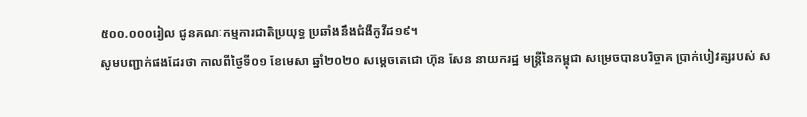៥០០.០០០រៀល ជូនគណៈកម្មការជាតិប្រយុទ្ធ ប្រឆាំងនឹងជំងឺកូវីដ១៩។
សូមបញ្ជាក់ផងដែរថា កាលពីថ្ងៃទី០១ ខែមេសា ឆ្នាំ២០២០ សម្តេចតេជោ ហ៊ុន សែន នាយករដ្ឋ មន្រ្តីនៃកម្ពុជា សម្រេចបានបរិច្ចាគ ប្រាក់បៀវត្សរបស់ ស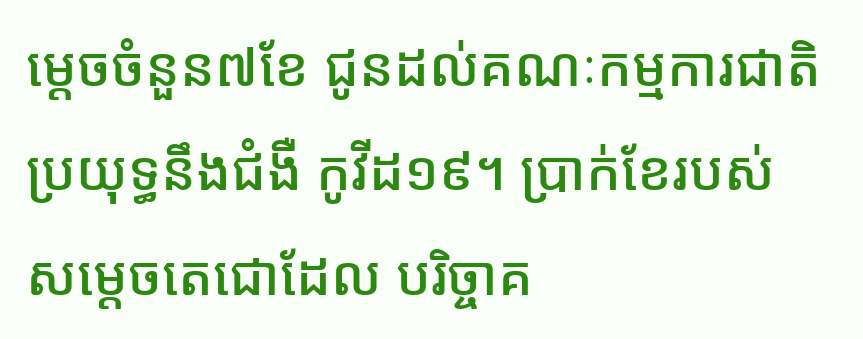ម្តេចចំនួន៧ខែ ជូនដល់គណៈកម្មការជាតិ ប្រយុទ្ធនឹងជំងឺ កូវីដ១៩។ ប្រាក់ខែរបស់ សម្តេចតេជោដែល បរិច្ចាគ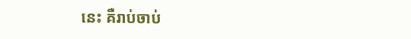នេះ គឺរាប់ចាប់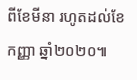ពីខែមីនា រហូតដល់ខែកញ្ញា ឆ្នាំ២០២០៕